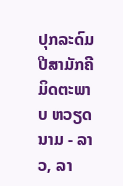ປຸກລະດົມປີສາມັກຄີມິດຕະພາບ ຫວຽດນາມ - ລາວ, ລາ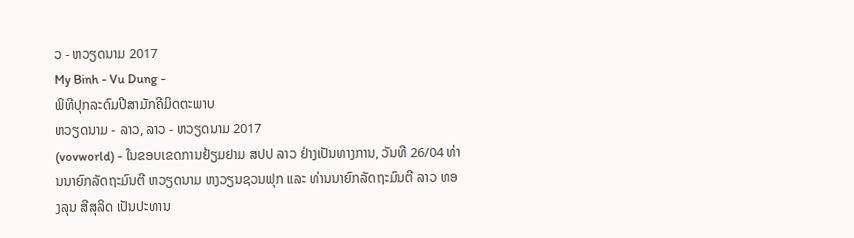ວ - ຫວຽດນາມ 2017
My Binh - Vu Dung -
ພິທີປຸກລະດົມປີສາມັກຄີມິດຕະພາບ
ຫວຽດນາມ - ລາວ, ລາວ - ຫວຽດນາມ 2017
(vovworld) - ໃນຂອບເຂດການຢ້ຽມຢາມ ສປປ ລາວ ຢ່າງເປັນທາງການ, ວັນທີ 26/04 ທ່ານນາຍົກລັດຖະມົນຕີ ຫວຽດນາມ ຫງວຽນຊວນຟຸກ ແລະ ທ່ານນາຍົກລັດຖະມົນຕີ ລາວ ທອງລຸນ ສີສຸລິດ ເປັນປະທານ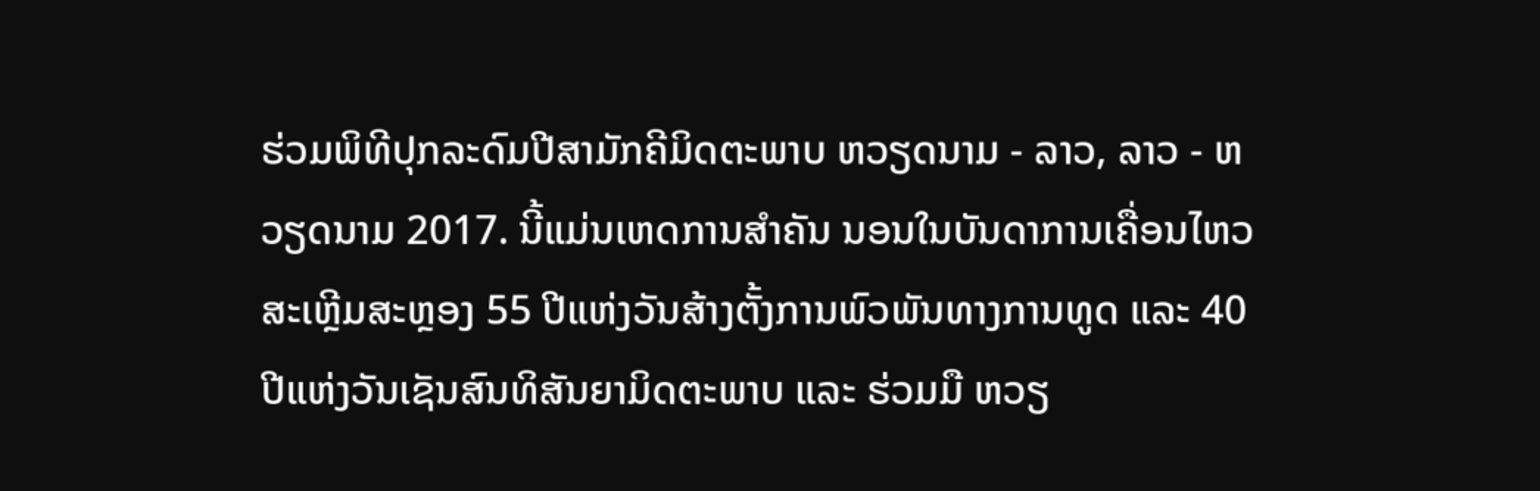ຮ່ວມພິທີປຸກລະດົມປີສາມັກຄີມິດຕະພາບ ຫວຽດນາມ - ລາວ, ລາວ - ຫວຽດນາມ 2017. ນີ້ແມ່ນເຫດການສຳຄັນ ນອນໃນບັນດາການເຄື່ອນໄຫວສະເຫຼີມສະຫຼອງ 55 ປີແຫ່ງວັນສ້າງຕັ້ງການພົວພັນທາງການທູດ ແລະ 40 ປີແຫ່ງວັນເຊັນສົນທິສັນຍາມິດຕະພາບ ແລະ ຮ່ວມມື ຫວຽ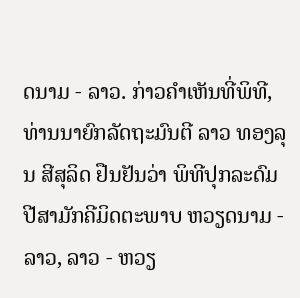ດນາມ - ລາວ. ກ່າວຄຳເຫັນທີ່ພິທີ, ທ່ານນາຍົກລັດຖະມົນຕີ ລາວ ທອງລຸນ ສີສຸລິດ ຢືນຢັນວ່າ ພິທີປຸກລະດົມປີສາມັກຄີມິດຕະພາບ ຫວຽດນາມ - ລາວ, ລາວ - ຫວຽ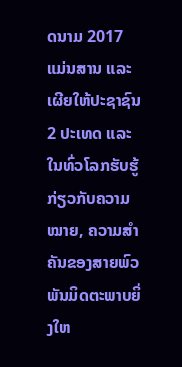ດນາມ 2017 ແມ່ນສານ ແລະ ເຜີຍໃຫ້ປະຊາຊົນ 2 ປະເທດ ແລະ ໃນທົ່ວໂລກຮັບຮູ້ກ່ຽວກັບຄວາມໝາຍ, ຄວາມສຳຄັນຂອງສາຍພົວພັນມິດຕະພາບຍິ່ງໃຫ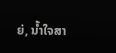ຍ່, ນ້ຳໃຈສາ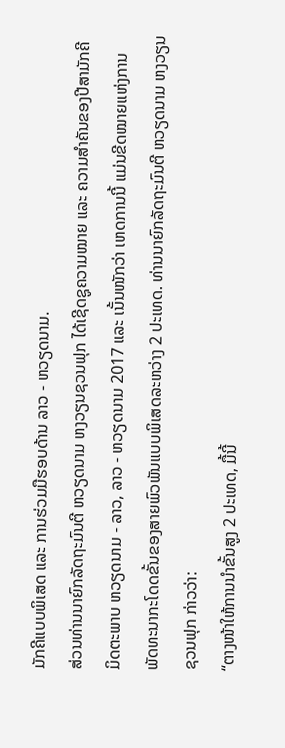ມັກຄີແບບພິເສດ ແລະ ການຮ່ວມມືຮອບດ້ານ ລາວ - ຫວຽດນາມ.
ສ່ວນທ່ານນາຍົກລັດຖະມົນຕີ ຫວຽດນາມ ຫງວຽນຊວນຟຸກ ໄດ້ເຊີດຊູຄວາມໝາຍ ແລະ ຄວາມສຳຄັນຂອງປີສາມັກຄີມິດຕະພາບ ຫວຽດນາມ - ລາວ, ລາວ - ຫວຽດນາມ 2017 ແລະ ເນັ້ນໜັກວ່າ ເຫດການນີ້ ແມ່ນຂີດໝາຍແຫ່ງການພັດທະນາກະໂດດຂັ້ນຂອງສາຍພົວພັນແບບພິເສດລະຫວ່າງ 2 ປະເທດ. ທ່ານນາຍົກລັດຖະມົນຕີ ຫວຽດນາມ ຫງວຽນຊວນຟຸກ ກ່າວວ່າ:
“ຕາງໜ້າໃຫ້ການນຳຂັ້ນສູງ 2 ປະເທດ, ມື້ນີ້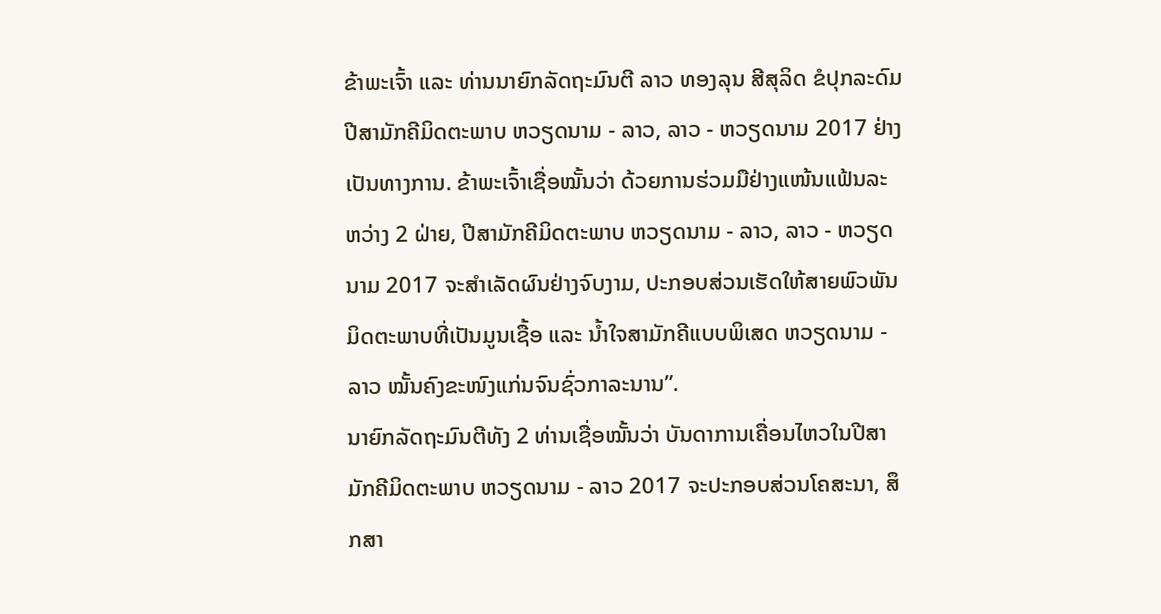ຂ້າພະເຈົ້າ ແລະ ທ່ານນາຍົກລັດຖະມົນຕີ ລາວ ທອງລຸນ ສີສຸລິດ ຂໍປຸກລະດົມປີສາມັກຄີມິດຕະພາບ ຫວຽດນາມ - ລາວ, ລາວ - ຫວຽດນາມ 2017 ຢ່າງເປັນທາງການ. ຂ້າພະເຈົ້າເຊື່ອໝັ້ນວ່າ ດ້ວຍການຮ່ວມມືຢ່າງແໜ້ນແຟ້ນລະຫວ່າງ 2 ຝ່າຍ, ປີສາມັກຄີມິດຕະພາບ ຫວຽດນາມ - ລາວ, ລາວ - ຫວຽດນາມ 2017 ຈະສຳເລັດຜົນຢ່າງຈົບງາມ, ປະກອບສ່ວນເຮັດໃຫ້ສາຍພົວພັນມິດຕະພາບທີ່ເປັນມູນເຊື້ອ ແລະ ນ້ຳໃຈສາມັກຄີແບບພິເສດ ຫວຽດນາມ - ລາວ ໝັ້ນຄົງຂະໜົງແກ່ນຈົນຊົ່ວກາລະນານ”.
ນາຍົກລັດຖະມົນຕີທັງ 2 ທ່ານເຊື່ອໝັ້ນວ່າ ບັນດາການເຄື່ອນໄຫວໃນປີສາມັກຄີມິດຕະພາບ ຫວຽດນາມ - ລາວ 2017 ຈະປະກອບສ່ວນໂຄສະນາ, ສຶກສາ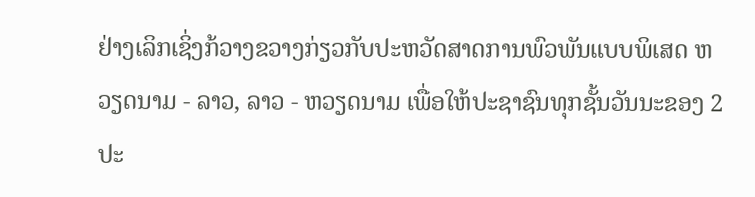ຢ່າງເລິກເຊິ່ງກ້ວາງຂວາງກ່ຽວກັບປະຫວັດສາດການພົວພັນແບບພິເສດ ຫວຽດນາມ - ລາວ, ລາວ - ຫວຽດນາມ ເພື່ອໃຫ້ປະຊາຊົນທຸກຊັ້ນວັນນະຂອງ 2 ປະ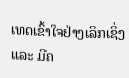ເທດເຂົ້າໃຈຢ່າງເລິກເຊິ່ງ ແລະ ມີຄ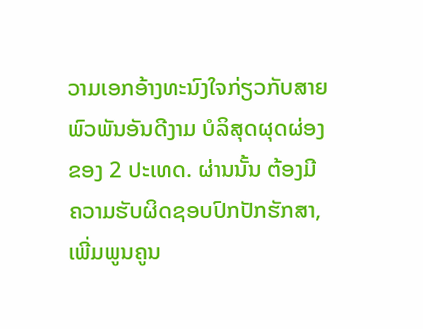ວາມເອກອ້າງທະນົງໃຈກ່ຽວກັບສາຍພົວພັນອັນດີງາມ ບໍລິສຸດຜຸດຜ່ອງຂອງ 2 ປະເທດ. ຜ່ານນັ້ນ ຕ້ອງມີຄວາມຮັບຜິດຊອບປົກປັກຮັກສາ, ເພີ່ມພູນຄູນ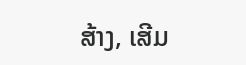ສ້າງ, ເສີມ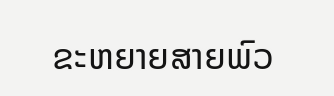ຂະຫຍາຍສາຍພົວ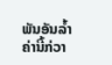ພັນອັນລ້ຳຄ່ານີ້ກ່ວາ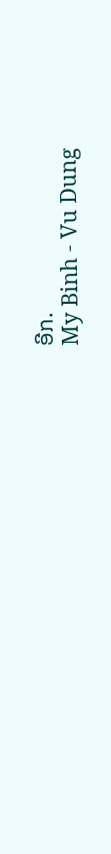ອີກ.
My Binh - Vu Dung